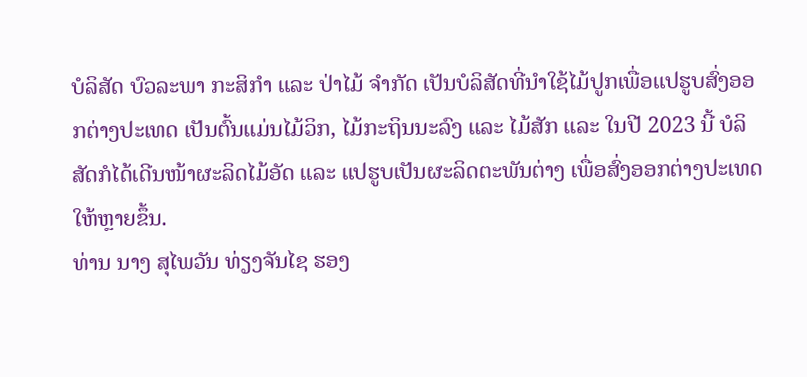ບໍລິສັດ ບົວລະພາ ກະສິກໍາ ແລະ ປ່າໄມ້ ຈໍາກັດ ເປັນບໍລິສັດທີ່ນຳໃຊ້ໄມ້ປູກເພື່ອແປຮູບສົ່ງອອກຕ່າງປະເທດ ເປັນຕົ້ນແມ່ນໄມ້ວິກ, ໄມ້ກະຖິນນະລົງ ແລະ ໄມ້ສັກ ແລະ ໃນປີ 2023 ນີ້ ບໍລິສັດກໍໄດ້ເດີນໜ້າຜະລິດໄມ້ອັດ ແລະ ແປຮູບເປັນຜະລິດຕະພັນຕ່າງ ເພື່ອສົ່ງອອກຕ່າງປະເທດໃຫ້ຫຼາຍຂຶ້ນ.
ທ່ານ ນາງ ສຸໄພວັນ ທ່ຽງຈັນໄຊ ຮອງ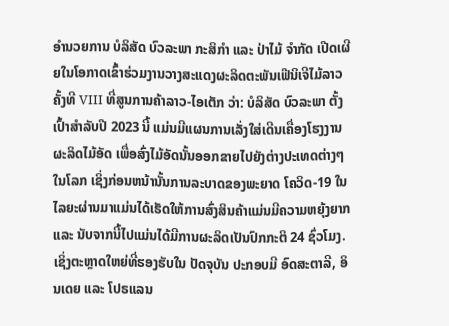ອໍານວຍການ ບໍລິສັດ ບົວລະພາ ກະສິກໍາ ແລະ ປ່າໄມ້ ຈໍາກັດ ເປີດເຜີຍໃນໂອກາດເຂົ້າຮ່ວມງານວາງສະແດງຜະລິດຕະພັນເຟີນິເຈີໄມ້ລາວ ຄັ້ງທີ VIII ທີ່ສູນການຄ້າລາວ-ໄອເຕັກ ວ່າ: ບໍລິສັດ ບົວລະພາ ຕັ້ງເປົ້າສໍາລັບປີ 2023 ນີ້ ແມ່ນມີແຜນການເລັ່ງໃສ່ເດີນເຄື່ອງໂຮງງານຜະລິດໄມ້ອັດ ເພື່ອສົ່ງໄມ້ອັດນັ້ນອອກຂາຍໄປຍັງຕ່າງປະເທດຕ່າງໆໃນໂລກ ເຊິ່ງກ່ອນຫນ້ານັ້ນການລະບາດຂອງພະຍາດ ໂຄວິດ-19 ໃນໄລຍະຜ່ານມາແມ່ນໄດ້ເຮັດໃຫ້ການສົ່ງສິນຄ້າແມ່ນມີຄວາມຫຍຸ້ງຍາກ ແລະ ນັບຈາກນີ້ໄປແມ່ນໄດ້ມີການຜະລິດເປັນປົກກະຕິ 24 ຊົ່ວໂມງ. ເຊິ່ງຕະຫຼາດໃຫຍ່ທີ່ຮອງຮັບໃນ ປັດຈຸບັນ ປະກອບມີ ອົດສະຕາລີ, ອິນເດຍ ແລະ ໂປຣແລນ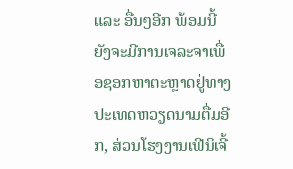ແລະ ອື່ນໆອີກ ພ້ອມນີ້ ຍັງຈະມີການເຈລະຈາເພື່ອຊອກຫາຕະຫຼາດຢູ່ທາງປະເທດຫວຽດນາມຕື່ມອີກ, ສ່ວນໂຮງງານເຟີນິເຈີ້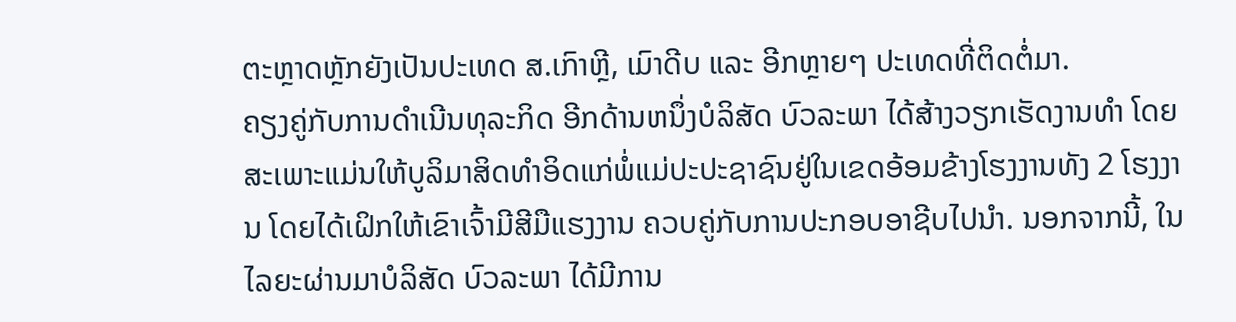ຕະຫຼາດຫຼັກຍັງເປັນປະເທດ ສ.ເກົາຫຼີ, ເມົາດີບ ແລະ ອີກຫຼາຍໆ ປະເທດທີ່ຕິດຕໍ່ມາ.
ຄຽງຄູ່ກັບການດຳເນີນທຸລະກິດ ອີກດ້ານຫນຶ່ງບໍລິສັດ ບົວລະພາ ໄດ້ສ້າງວຽກເຮັດງານທໍາ ໂດຍສະເພາະແມ່ນໃຫ້ບູລິມາສິດທໍາອິດແກ່ພໍ່ແມ່ປະປະຊາຊົນຢູ່ໃນເຂດອ້ອມຂ້າງໂຮງງານທັງ 2 ໂຮງງານ ໂດຍໄດ້ເຝິກໃຫ້ເຂົາເຈົ້າມີສີມືແຮງງານ ຄວບຄູ່ກັບການປະກອບອາຊີບໄປນໍາ. ນອກຈາກນີ້, ໃນໄລຍະຜ່ານມາບໍລິສັດ ບົວລະພາ ໄດ້ມີການ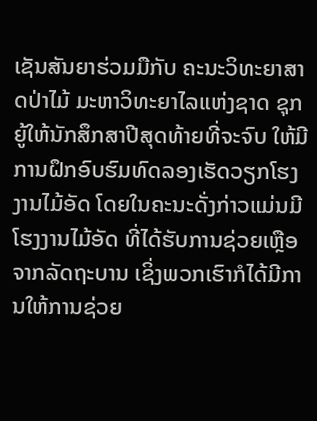ເຊັນສັນຍາຮ່ວມມືກັບ ຄະນະວິທະຍາສາດປ່າໄມ້ ມະຫາວິທະຍາໄລແຫ່ງຊາດ ຊຸກຍູ້ໃຫ້ນັກສຶກສາປີສຸດທ້າຍທີ່ຈະຈົບ ໃຫ້ມີການຝຶກອົບຮົມທົດລອງເຮັດວຽກໂຮງງານໄມ້ອັດ ໂດຍໃນຄະນະດັ່ງກ່າວແມ່ນມີໂຮງງານໄມ້ອັດ ທີ່ໄດ້ຮັບການຊ່ວຍເຫຼືອຈາກລັດຖະບານ ເຊິ່ງພວກເຮົາກໍໄດ້ມີການໃຫ້ການຊ່ວຍ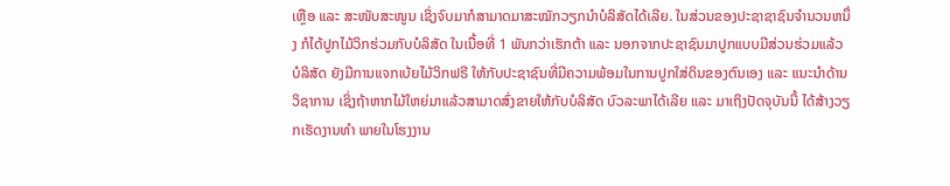ເຫຼືອ ແລະ ສະໜັບສະໜູນ ເຊິ່ງຈົບມາກໍສາມາດມາສະໝັກວຽກນໍາບໍລິສັດໄດ້ເລີຍ. ໃນສ່ວນຂອງປະຊາຊາຊົນຈໍານວນຫນຶ່ງ ກໍໄດ້ປູກໄມ້ວິກຮ່ວມກັບບໍລິສັດ ໃນເນື້ອທີ່ 1 ພັນກວ່າເຮັກຕ້າ ແລະ ນອກຈາກປະຊາຊົນມາປູກແບບມີສ່ວນຮ່ວມແລ້ວ ບໍລິສັດ ຍັງມີການແຈກເບ້ຍໄມ້ວິກຟຣີ ໃຫ້ກັບປະຊາຊົນທີ່ມີຄວາມພ້ອມໃນການປູກໃສ່ດິນຂອງຕົນເອງ ແລະ ແນະນໍາດ້ານວິຊາການ ເຊິ່ງຖ້າຫາກໄມ້ໃຫຍ່ມາແລ້ວສາມາດສົ່ງຂາຍໃຫ້ກັບບໍລິສັດ ບົວລະພາໄດ້ເລີຍ ແລະ ມາເຖິງປັດຈຸບັນນີ້ ໄດ້ສ້າງວຽກເຮັດງານທໍາ ພາຍໃນໂຮງງານ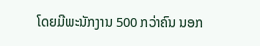ໂດຍມີພະນັກງານ 500 ກວ່າຄົນ ນອກ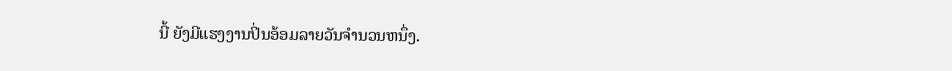ນີ້ ຍັງມີແຮງງານປິ່ນອ້ອມລາຍວັນຈໍານວນຫນຶ່ງ.